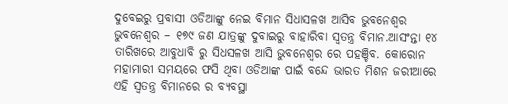ଦୁବେଇରୁ ପ୍ରବାସୀ ଓଡିଆଙ୍କୁ ନେଇ ବିମାନ ସିଧାସଳଖ ଆସିବ ଭୁବନେଶ୍ୱର
ଭୁବନେଶ୍ୱର – ୧୭୯ ଜଣ ଯାତ୍ରଙ୍କୁ ଦୁବାଇରୁ ବାହାରିବା ସ୍ୱତନ୍ତ୍ର ବିମାନ.ଆସଂନ୍ତା ୧୪ ତାରିଖରେ ଆବୁଧାବି ରୁ ସିଧସଳଖ ଆସି ଭୁବନେଶ୍ୱର ରେ ପହଞ୍ଚିବ. କୋରୋନ ମହାମାରୀ ସମୟରେ ଫସି ଥିବା ଓଡିଆଙ୍କ ପାଇଁ ବନ୍ଦେ ଭାରତ ମିଶନ ଜରୀଆରେ ଏହି ସ୍ୱତନ୍ତ୍ର ବିମାନରେ ର ବ୍ୟବସ୍ଥା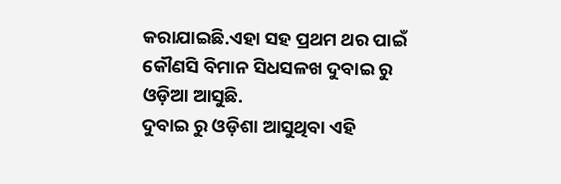କରାଯାଇଛି.ଏହା ସହ ପ୍ରଥମ ଥର ପାଇଁ କୌଣସି ବିମାନ ସିଧସଳଖ ଦୁବାଇ ରୁ ଓଡ଼ିଆ ଆସୁଛି.
ଦୁବାଇ ରୁ ଓଡ଼ିଶା ଆସୁଥିବା ଏହି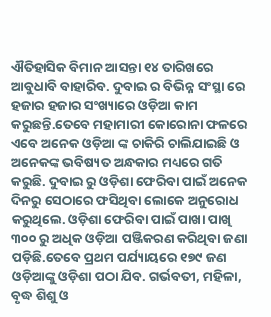ଐତିହାସିକ ବିମାନ ଆସନ୍ତା ୧୪ ତାରିଖରେ ଆବୁଧାବି ବାହାରିବ. ଦୁବାଇ ର ବିଭିନ୍ନ ସଂସ୍ଥା ରେ ହଜାର ହଜାର ସଂଖ୍ୟାରେ ଓଡ଼ିଆ କାମ କରୁଛନ୍ତି.ତେବେ ମହାମାରୀ କୋରୋନା ଫଳରେ ଏବେ ଅନେକ ଓଡ଼ିଆ ଙ୍କ ଚାକିରି ଚାଲିଯାଇଛି ଓ ଅନେକଙ୍କ ଭବିଷ୍ୟତ ଅନ୍ଧକାର ମଧ୍ୟରେ ଗତି କରୁଛି. ଦୁବାଇ ରୁ ଓଡ଼ିଶା ଫେରିବା ପାଇଁ ଅନେକ ଦିନରୁ ସେଠାରେ ଫସିଥିବା ଲୋକେ ଅନୁରୋଧ କରୁଥିଲେ. ଓଡ଼ିଶା ଫେରିବା ପାଇଁ ପାଖା ପାଖି ୩୦୦ ରୁ ଅଧିକ ଓଡ଼ିଆ ପଞ୍ଜିକରଣ କରିଥିବା ଜଣା ପଡ଼ିଛି.ତେବେ ପ୍ରଥମ ପର୍ଯ୍ୟାୟରେ ୧୭୯ ଜଣ ଓଡ଼ିଆଙ୍କୁ ଓଡ଼ିଶା ପଠା ଯିବ. ଗର୍ଭବତୀ, ମହିଳା, ବୃଦ୍ଧ ଶିଶୁ ଓ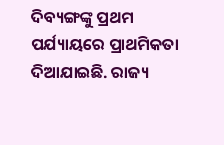ଦିବ୍ୟଙ୍ଗଙ୍କୁ ପ୍ରଥମ ପର୍ଯ୍ୟାୟରେ ପ୍ରାଥମିକତା ଦିଆଯାଇଛି. ରାଜ୍ୟ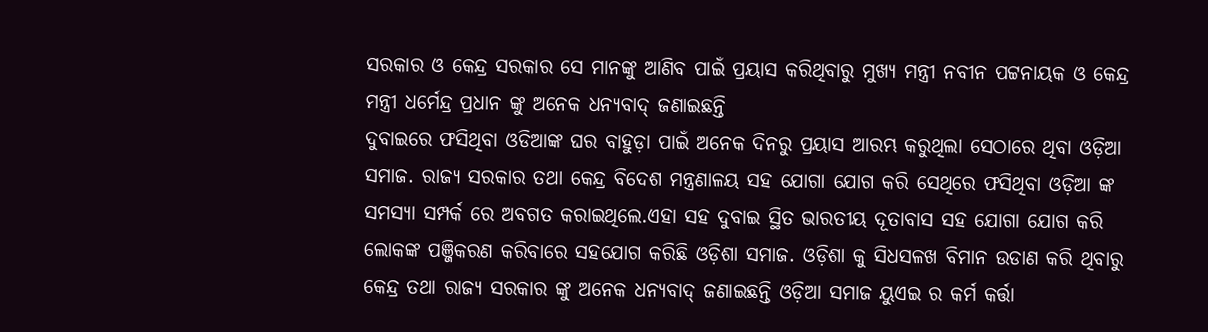ସରକାର ଓ କେନ୍ଦ୍ର ସରକାର ସେ ମାନଙ୍କୁ ଆଣିବ ପାଇଁ ପ୍ରୟାସ କରିଥିବାରୁ ମୁଖ୍ୟ ମନ୍ତ୍ରୀ ନବୀନ ପଟ୍ଟନାୟକ ଓ କେନ୍ଦ୍ର ମନ୍ତ୍ରୀ ଧର୍ମେନ୍ଦ୍ର ପ୍ରଧାନ ଙ୍କୁ ଅନେକ ଧନ୍ୟବାଦ୍ ଜଣାଇଛନ୍ତି
ଦୁବାଇରେ ଫସିଥିବା ଓଡିଆଙ୍କ ଘର ବାହୁଡ଼ା ପାଇଁ ଅନେକ ଦିନରୁ ପ୍ରୟାସ ଆରମ୍ଭ କରୁଥିଲା ସେଠାରେ ଥିବା ଓଡ଼ିଆ ସମାଜ. ରାଜ୍ୟ ସରକାର ତଥା କେନ୍ଦ୍ର ବିଦେଶ ମନ୍ତ୍ରଣାଳୟ ସହ ଯୋଗା ଯୋଗ କରି ସେଥିରେ ଫସିଥିବା ଓଡ଼ିଆ ଙ୍କ ସମସ୍ୟା ସମ୍ପର୍କ ରେ ଅବଗତ କରାଇଥିଲେ.ଏହା ସହ ଦୁବାଇ ସ୍ଥିତ ଭାରତୀୟ ଦୂତାବାସ ସହ ଯୋଗା ଯୋଗ କରି ଲୋକଙ୍କ ପଞ୍ଜିକରଣ କରିବାରେ ସହଯୋଗ କରିଛି ଓଡ଼ିଶା ସମାଜ. ଓଡ଼ିଶା କୁ ସିଧସଳଖ ବିମାନ ଉଡାଣ କରି ଥିବାରୁ କେନ୍ଦ୍ର ତଥା ରାଜ୍ୟ ସରକାର ଙ୍କୁ ଅନେକ ଧନ୍ୟବାଦ୍ ଜଣାଇଛନ୍ତି ଓଡ଼ିଆ ସମାଜ ୟୁଏଇ ର କର୍ମ କର୍ତ୍ତା